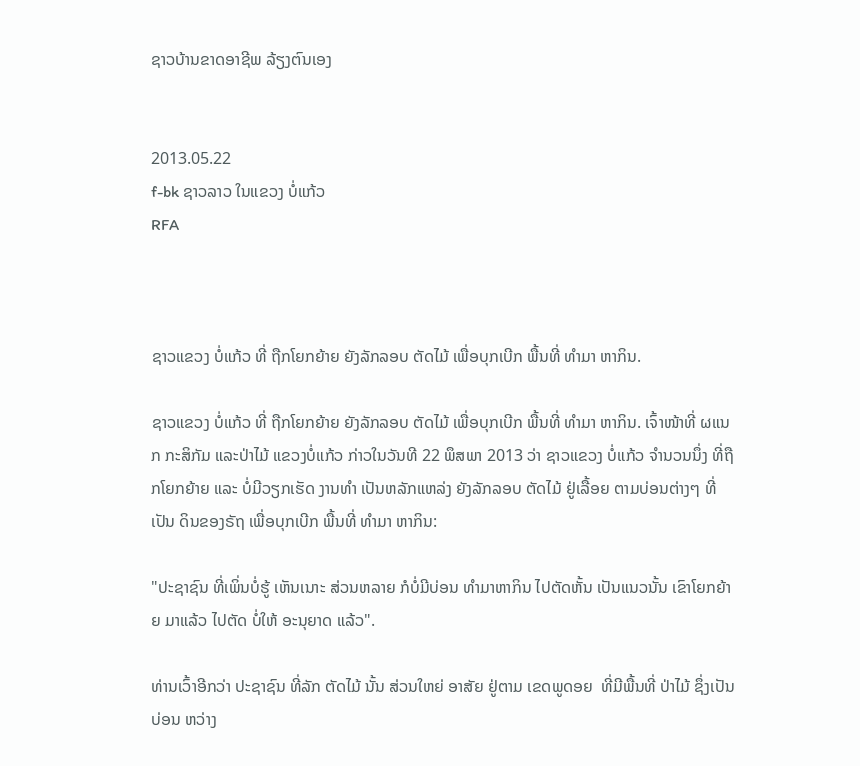ຊາວບ້ານຂາດອາຊີພ ລ້ຽງຕົນເອງ


2013.05.22
f-bk ຊາວລາວ ໃນແຂວງ ບໍ່ແກ້ວ
RFA



ຊາວແຂວງ ບໍ່ແກ້ວ ທີ່ ຖືກໂຍກຍ້າຍ ຍັງລັກລອບ ຕັດໄມ້ ເພື່ອບຸກເບີກ ພື້ນທີ່ ທໍາມາ ຫາກິນ.

ຊາວແຂວງ ບໍ່ແກ້ວ ທີ່ ຖືກໂຍກຍ້າຍ ຍັງລັກລອບ ຕັດໄມ້ ເພື່ອບຸກເບີກ ພື້ນທີ່ ທໍາມາ ຫາກິນ. ເຈົ້າໜ້າທີ່ ຜແນກ ກະສິກັມ ແລະປ່າໄມ້ ແຂວງບໍ່ແກ້ວ ກ່າວໃນວັນທີ 22 ພຶສພາ 2013 ວ່າ ຊາວແຂວງ ບໍ່ແກ້ວ ຈໍານວນນຶ່ງ ທີ່ຖືກໂຍກຍ້າຍ ແລະ ບໍ່ມີວຽກເຮັດ ງານທໍາ ເປັນຫລັກແຫລ່ງ ຍັງລັກລອບ ຕັດໄມ້ ຢູ່ເລື້ອຍ ຕາມບ່ອນຕ່າງໆ ທີ່ເປັນ ດິນຂອງຣັຖ ເພື່ອບຸກເບີກ ພື້ນທີ່ ທໍາມາ ຫາກິນ:

"ປະຊາຊົນ ທີ່ເພິ່ນບໍ່ຮູ້ ເຫັນເນາະ ສ່ວນຫລາຍ ກໍບໍ່ມີບ່ອນ ທໍາມາຫາກິນ ໄປຕັດຫັ້ນ ເປັນແນວນັ້ນ ເຂົາໂຍກຍ້າຍ ມາແລ້ວ ໄປຕັດ ບໍ່ໃຫ້ ອະນຸຍາດ ແລ້ວ".

ທ່ານເວົ້າອີກວ່າ ປະຊາຊົນ ທີ່ລັກ ຕັດໄມ້ ນັ້ນ ສ່ວນໃຫຍ່ ອາສັຍ ຢູ່ຕາມ ເຂດພູດອຍ  ທີ່ມີພື້ນທີ່ ປ່າໄມ້ ຊຶ່ງເປັນບ່ອນ ຫວ່າງ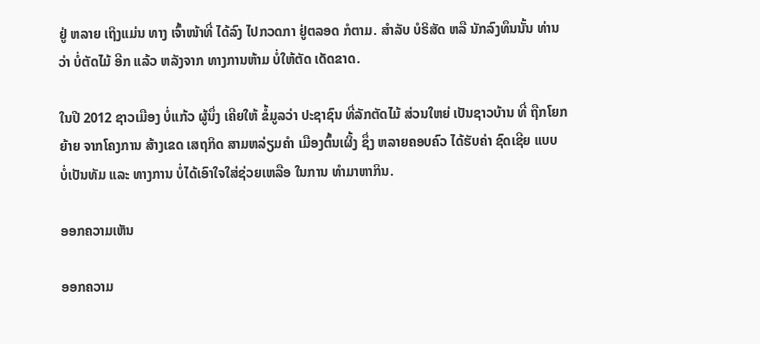ຢູ່ ຫລາຍ ເຖິງແມ່ນ ທາງ ເຈົ້າໜ້າທີ່ ໄດ້ລົງ ໄປກວດກາ ຢູ່ຕລອດ ກໍຕາມ. ສໍາລັບ ບໍຣິສັດ ຫລື ນັກລົງທຶນນັ້ນ ທ່ານວ່າ ບໍ່ຕັດໄມ້ ອີກ ແລ້ວ ຫລັງຈາກ ທາງການຫ້າມ ບໍ່ໃຫ້ຕັດ ເດັດຂາດ.

ໃນປີ 2012 ຊາວເມືອງ ບໍ່ແກ້ວ ຜູ້ນຶ່ງ ເຄີຍໃຫ້ ຂໍ້ມູລວ່າ ປະຊາຊົນ ທີ່ລັກຕັດໄມ້ ສ່ວນໃຫຍ່ ເປັນຊາວບ້ານ ທີ່ ຖືກໂຍກຍ້າຍ ຈາກໂຄງການ ສ້າງເຂດ ເສຖກິດ ສາມຫລ່ຽມຄໍາ ເມືອງຕົ້ນເຜິ້ງ ຊຶ່ງ ຫລາຍຄອບຄົວ ໄດ້ຮັບຄ່າ ຊົດເຊີຍ ແບບ ບໍ່ເປັນທັມ ແລະ ທາງການ ບໍ່ໄດ້ເອົາໃຈໃສ່ຊ່ວຍເຫລືອ ໃນການ ທໍາມາຫາກິນ.

ອອກຄວາມເຫັນ

ອອກຄວາມ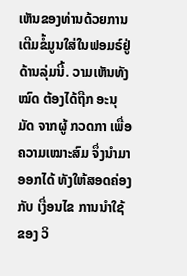ເຫັນຂອງທ່ານດ້ວຍການເຕີມຂໍ້ມູນໃສ່ໃນຟອມຣ໌ຢູ່ດ້ານລຸ່ມນີ້. ວາມເຫັນທັງໝົດ ຕ້ອງໄດ້ຖືກ ອະນຸມັດ ຈາກຜູ້ ກວດກາ ເພື່ອຄວາມເໝາະສົມ ຈຶ່ງນໍາມາອອກໄດ້ ທັງໃຫ້ສອດຄ່ອງ ກັບ ເງື່ອນໄຂ ການນຳໃຊ້ ຂອງ ວິ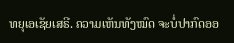ທຍຸເອເຊັຍເສຣີ. ຄວາມເຫັນທັງໝົດ ຈະບໍ່ປາກົດອອ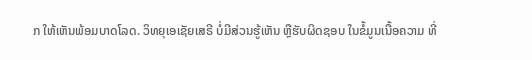ກ ໃຫ້ເຫັນພ້ອມບາດໂລດ. ວິທຍຸເອເຊັຍເສຣີ ບໍ່ມີສ່ວນຮູ້ເຫັນ ຫຼືຮັບຜິດຊອບ ໃນຂໍ້ມູນເນື້ອຄວາມ ທີ່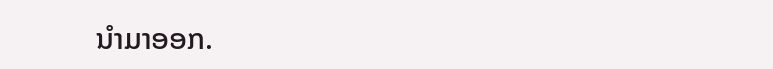ນໍາມາອອກ.